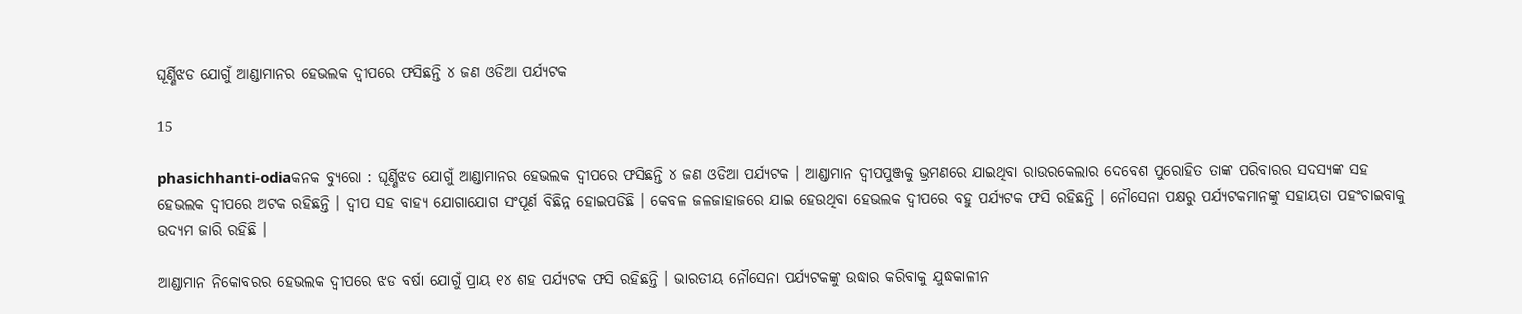ଘୂର୍ଣ୍ଣିଝଡ ଯୋଗୁଁ ଆଣ୍ଡାମାନର ହେଭଲକ ଦ୍ୱୀପରେ ଫସିଛନ୍ତି ୪ ଜଣ ଓଡିଆ ପର୍ଯ୍ୟଟକ

15

phasichhanti-odiaକନକ ବ୍ୟୁରୋ : ଘୂର୍ଣ୍ଣିଝଡ ଯୋଗୁଁ ଆଣ୍ଡାମାନର ହେଭଲକ ଦ୍ୱୀପରେ ଫସିଛନ୍ତି ୪ ଜଣ ଓଡିଆ ପର୍ଯ୍ୟଟକ । ଆଣ୍ଡାମାନ ଦ୍ୱୀପପୁଞ୍ଜକୁ ଭ୍ରମଣରେ ଯାଇଥିବା ରାଉରକେଲାର ଦେବେଶ ପୁରୋହିତ ତାଙ୍କ ପରିବାରର ସଦସ୍ୟଙ୍କ ସହ ହେଭଲକ ଦ୍ୱୀପରେ ଅଟକ ରହିଛନ୍ତି । ଦ୍ୱୀପ ସହ ବାହ୍ୟ ଯୋଗାଯୋଗ ସଂପୂର୍ଣ ବିଛିନ୍ନ ହୋଇପଡିଛି । କେବଳ ଜଳଜାହାଜରେ ଯାଇ ହେଉଥିବା ହେଭଲକ ଦ୍ୱୀପରେ ବହୁ ପର୍ଯ୍ୟଟକ ଫସି ରହିଛନ୍ତି । ନୌସେନା ପକ୍ଷରୁ ପର୍ଯ୍ୟଟକମାନଙ୍କୁ ସହାୟତା ପହଂଚାଇବାକୁ ଉଦ୍ୟମ ଜାରି ରହିଛି ।

ଆଣ୍ଡାମାନ ନିକୋବରର ହେଭଲକ ଦ୍ୱୀପରେ ଝଡ ବର୍ଷା ଯୋଗୁଁ ପ୍ରାୟ ୧୪ ଶହ ପର୍ଯ୍ୟଟକ ଫସି ରହିଛନ୍ତି । ଭାରତୀୟ ନୌସେନା ପର୍ଯ୍ୟଟକଙ୍କୁ ଉଦ୍ଧାର କରିବାକୁ ଯୁଦ୍ଧକାଳୀନ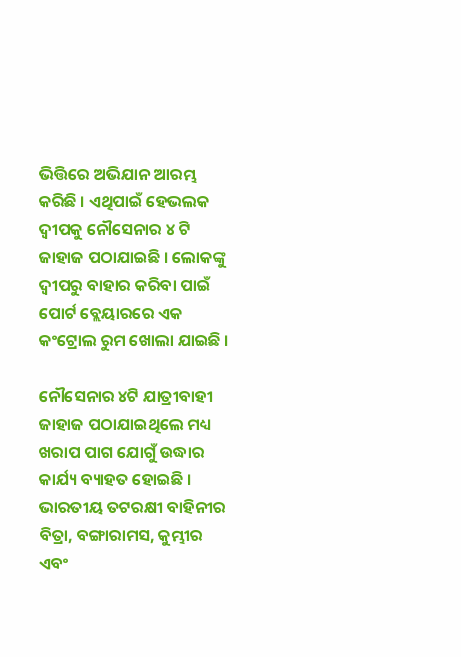ଭିତ୍ତିରେ ଅଭିଯାନ ଆରମ୍ଭ କରିଛି । ଏଥିପାଇଁ ହେଭଲକ ଦ୍ୱୀପକୁ ନୌସେନାର ୪ ଟି ଜାହାଜ ପଠାଯାଇଛି । ଲୋକଙ୍କୁ ଦ୍ୱୀପରୁ ବାହାର କରିବା ପାଇଁ ପୋର୍ଟ ବ୍ଲେୟାରରେ ଏକ କଂଟ୍ରୋଲ ରୁମ ଖୋଲା ଯାଇଛି ।

ନୌସେନାର ୪ଟି ଯାତ୍ରୀବାହୀ ଜାହାଜ ପଠାଯାଇଥିଲେ ମଧ୍ୟ ଖରାପ ପାଗ ଯୋଗୁଁ ଉଦ୍ଧାର କାର୍ଯ୍ୟ ବ୍ୟାହତ ହୋଇଛି । ଭାରତୀୟ ତଟରକ୍ଷୀ ବାହିନୀର ବିତ୍ରା, ବଙ୍ଗାରାମସ, କୁମ୍ଭୀର ଏବଂ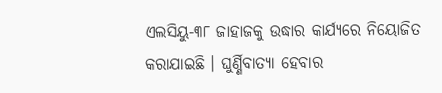ଏଲସିୟୁ-୩୮ ଜାହାଜକୁ ଉଦ୍ଧାର କାର୍ଯ୍ୟରେ ନିୟୋଜିତ କରାଯାଇଛି । ଘୁର୍ଣ୍ଣିବାତ୍ୟା ହେବାର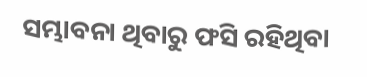ସମ୍ଭାବନା ଥିବାରୁ ଫସି ରହିଥିବା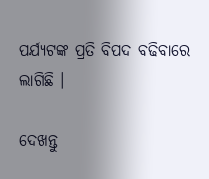ପର୍ଯ୍ୟଟଙ୍କ ପ୍ରତି ବିପଦ ବଢିବାରେ ଲାଗିଛି ।

ଦେଖନ୍ତୁ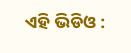ଏହି ଭିଡିଓ :